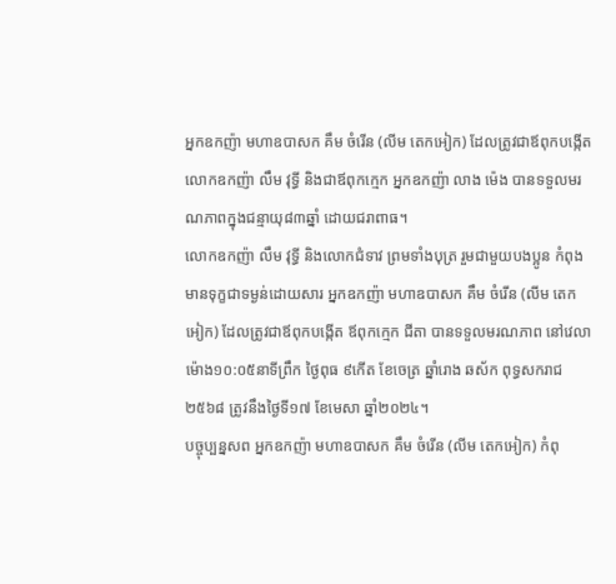អ្នកឧកញ៉ា មហាឧបាសក គឹម ចំរើន (លីម តេកអៀក) ដែលត្រូវជាឪពុកបង្កើត លោកឧកញ៉ា លឹម វុទ្ធី និងជាឪពុកក្មេក អ្នកឧកញ៉ា លាង ម៉េង បានទទួលមរណភាពក្នុងជន្មាយុ៨៣ឆ្នាំ ដោយជរាពាធ។
លោកឧកញ៉ា លឹម វុទ្ធី និងលោកជំទាវ ព្រមទាំងបុត្រ រួមជាមួយបងប្អូន កំពុងមានទុក្ខជាទម្ងន់ដោយសារ អ្នកឧកញ៉ា មហាឧបាសក គឹម ចំរើន (លីម តេកអៀក) ដែលត្រូវជាឪពុកបង្កើត ឪពុកក្មេក ជីតា បានទទួលមរណភាព នៅវេលាម៉ោង១០:០៥នាទីព្រឹក ថ្ងៃពុធ ៩កើត ខែចេត្រ ឆ្នាំរោង ឆស័ក ពុទ្ធសករាជ ២៥៦៨ ត្រូវនឹងថ្ងៃទី១៧ ខែមេសា ឆ្នាំ២០២៤។
បច្ចុប្បន្នសព អ្នកឧកញ៉ា មហាឧបាសក គឹម ចំរើន (លីម តេកអៀក) កំពុ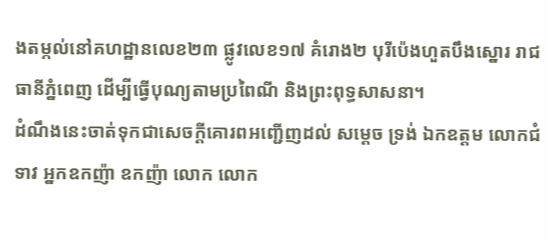ងតម្កល់នៅគហដ្ឋានលេខ២៣ ផ្លូវលេខ១៧ គំរោង២ បុរីប៉េងហួតបឹងស្នោរ រាជធានីភ្នំពេញ ដើម្បីធ្វើបុណ្យតាមប្រពៃណី និងព្រះពុទ្ធសាសនា។
ដំណឹងនេះចាត់ទុកជាសេចក្តីគោរពអញ្ជើញដល់ សម្តេច ទ្រង់ ឯកឧត្តម លោកជំទាវ អ្នកឧកញ៉ា ឧកញ៉ា លោក លោក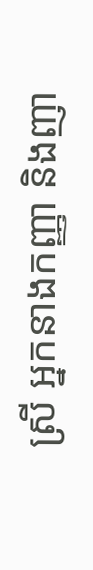ស្រី អ្នកនាងកញ្ញា និងញា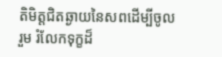តិមិត្តជិតឆ្ងាយនៃសពដើម្បីចូលរួម រំលែកទុក្ខដ៏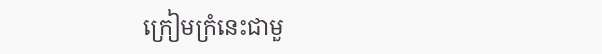ក្រៀមក្រំនេះជាមួ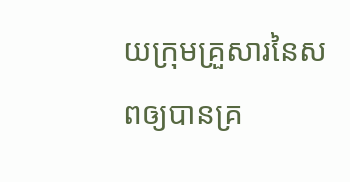យក្រុមគ្រួសារនៃសពឲ្យបានគ្រ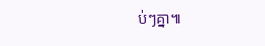ប់ៗគ្នា៕